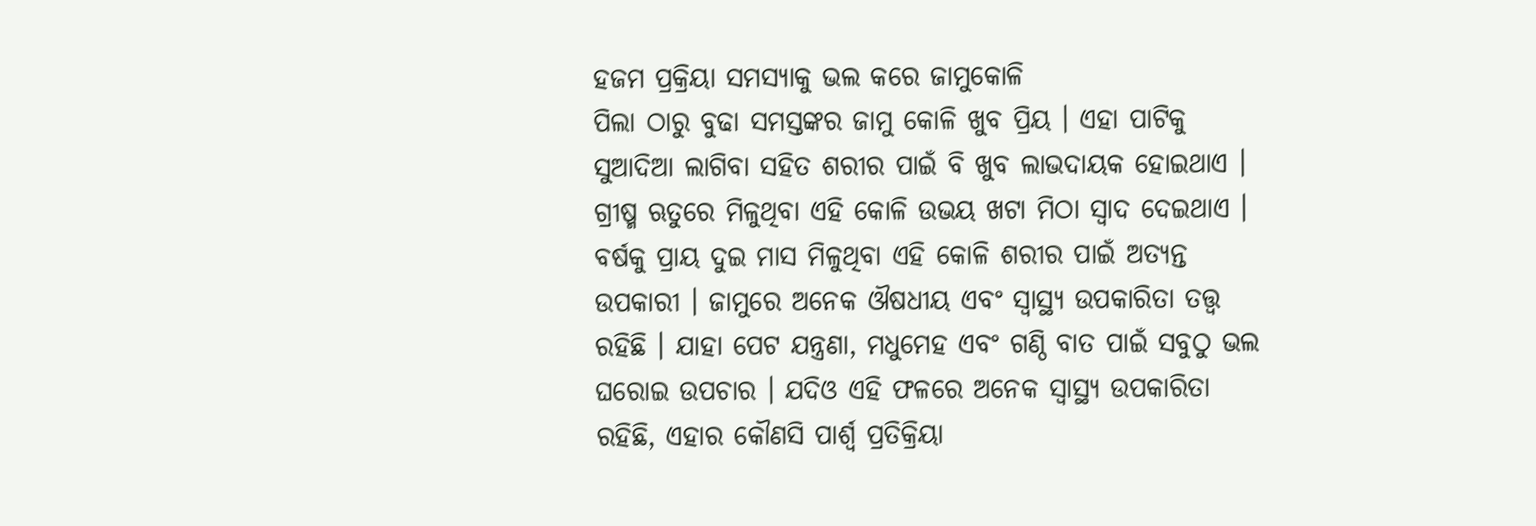ହଜମ ପ୍ରକ୍ରିୟା ସମସ୍ୟାକୁ ଭଲ କରେ ଜାମୁକୋଳି
ପିଲା ଠାରୁ ବୁଢା ସମସ୍ତଙ୍କର ଜାମୁ କୋଳି ଖୁବ ପ୍ରିୟ । ଏହା ପାଟିକୁ ସୁଆଦିଆ ଲାଗିବା ସହିତ ଶରୀର ପାଇଁ ବି ଖୁବ ଲାଭଦାୟକ ହୋଇଥାଏ । ଗ୍ରୀଷ୍ମ ଋତୁରେ ମିଳୁଥିବା ଏହି କୋଳି ଉଭୟ ଖଟା ମିଠା ସ୍ବାଦ ଦେଇଥାଏ । ବର୍ଷକୁ ପ୍ରାୟ ଦୁଇ ମାସ ମିଳୁଥିବା ଏହି କୋଳି ଶରୀର ପାଇଁ ଅତ୍ୟନ୍ତ ଉପକାରୀ । ଜାମୁରେ ଅନେକ ଔଷଧୀୟ ଏବଂ ସ୍ବାସ୍ଥ୍ୟ ଉପକାରିତା ତତ୍ତ୍ୱ ରହିଛି । ଯାହା ପେଟ ଯନ୍ତ୍ରଣା, ମଧୁମେହ ଏବଂ ଗଣ୍ଠି ବାତ ପାଇଁ ସବୁଠୁ ଭଲ ଘରୋଇ ଉପଚାର । ଯଦିଓ ଏହି ଫଳରେ ଅନେକ ସ୍ବାସ୍ଥ୍ୟ ଉପକାରିତା ରହିଛି, ଏହାର କୌଣସି ପାର୍ଶ୍ବ ପ୍ରତିକ୍ରିୟା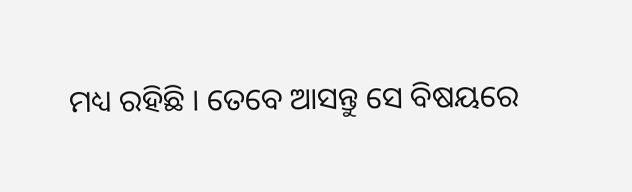ମଧ୍ୟ ରହିଛି । ତେବେ ଆସନ୍ତୁ ସେ ବିଷୟରେ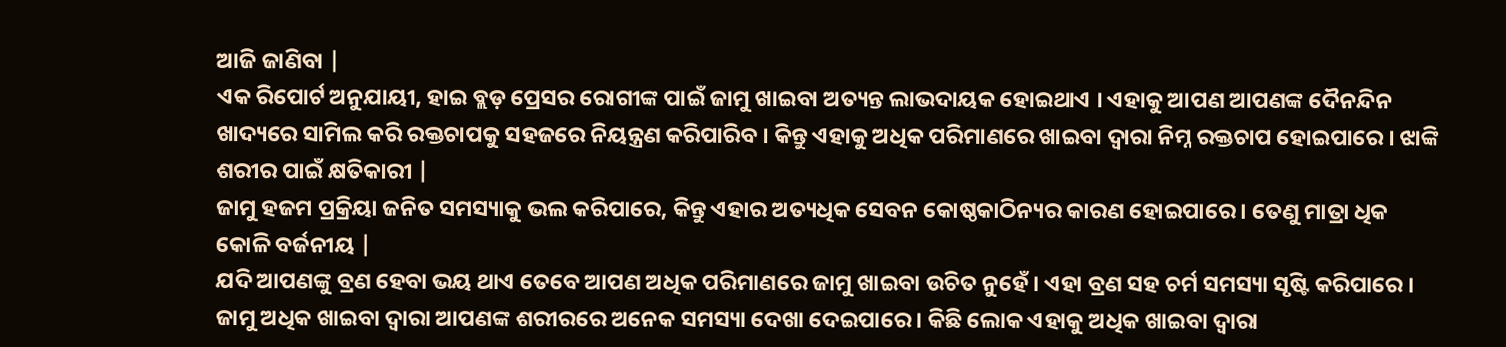ଆଜି ଜାଣିବା |
ଏକ ରିପୋର୍ଟ ଅନୁଯାୟୀ, ହାଇ ବ୍ଲଡ଼ ପ୍ରେସର ରୋଗୀଙ୍କ ପାଇଁ ଜାମୁ ଖାଇବା ଅତ୍ୟନ୍ତ ଲାଭଦାୟକ ହୋଇଥାଏ । ଏହାକୁ ଆପଣ ଆପଣଙ୍କ ଦୈନନ୍ଦିନ ଖାଦ୍ୟରେ ସାମିଲ କରି ରକ୍ତଚାପକୁ ସହଜରେ ନିୟନ୍ତ୍ରଣ କରିପାରିବ । କିନ୍ତୁ ଏହାକୁ ଅଧିକ ପରିମାଣରେ ଖାଇବା ଦ୍ବାରା ନିମ୍ନ ରକ୍ତଚାପ ହୋଇପାରେ । ଝାଙ୍କି ଶରୀର ପାଇଁ କ୍ଷତିକାରୀ |
ଜାମୁ ହଜମ ପ୍ରକ୍ରିୟା ଜନିତ ସମସ୍ୟାକୁ ଭଲ କରିପାରେ, କିନ୍ତୁ ଏହାର ଅତ୍ୟଧିକ ସେବନ କୋଷ୍ଠକାଠିନ୍ୟର କାରଣ ହୋଇପାରେ । ତେଣୁ ମାତ୍ରା ଧିକ କୋଳି ବର୍ଜନୀୟ |
ଯଦି ଆପଣଙ୍କୁ ବ୍ରଣ ହେବା ଭୟ ଥାଏ ତେବେ ଆପଣ ଅଧିକ ପରିମାଣରେ ଜାମୁ ଖାଇବା ଉଚିତ ନୁହେଁ । ଏହା ବ୍ରଣ ସହ ଚର୍ମ ସମସ୍ୟା ସୃଷ୍ଟି କରିପାରେ ।
ଜାମୁ ଅଧିକ ଖାଇବା ଦ୍ବାରା ଆପଣଙ୍କ ଶରୀରରେ ଅନେକ ସମସ୍ୟା ଦେଖା ଦେଇପାରେ । କିଛି ଲୋକ ଏହାକୁ ଅଧିକ ଖାଇବା ଦ୍ବାରା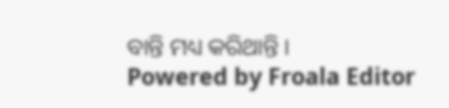ବାନ୍ତି ମଧ୍ୟ କରିଥାନ୍ତି ।
Powered by Froala Editor